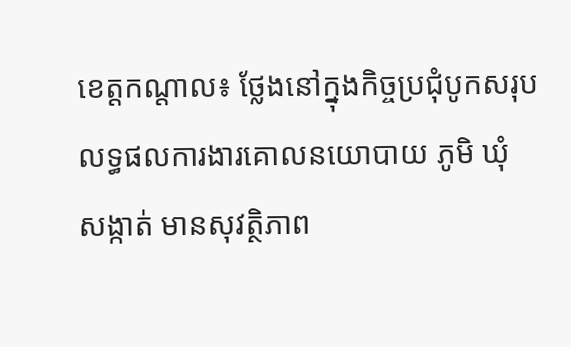ខេត្តកណ្តាល៖ ថ្លែងនៅក្នុងកិច្ចប្រជុំបូកសរុបលទ្ធផលការងារគោលនយោបាយ ភូមិ ឃុំ សង្កាត់ មានសុវត្ថិភាព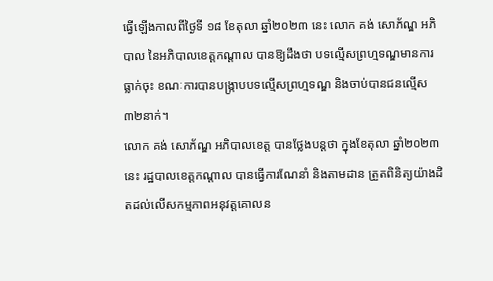ធ្វើឡើងកាលពីថ្ងៃទី ១៨ ខែតុលា ឆ្នាំ២០២៣ នេះ លោក គង់ សោភ័ណ្ឌ អភិបាល នៃអភិបាលខេត្តកណ្តាល បានឱ្យដឹងថា បទល្មើសព្រហ្មទណ្ឌមានការធ្លាក់ចុះ ខណៈការបានបង្ក្រាបបទល្មើសព្រហ្មទណ្ឌ និងចាប់បានជនល្មើស ៣២នាក់។
លោក គង់ សោភ័ណ្ឌ អភិបាលខេត្ត បានថ្លែងបន្តថា ក្នុងខែតុលា ឆ្នាំ២០២៣នេះ រដ្ឋបាលខេត្តកណ្ដាល បានធ្វើការណែនាំ និងតាមដាន ត្រួតពិនិត្យយ៉ាងដិតដល់លើសកម្មភាពអនុវត្តគោលន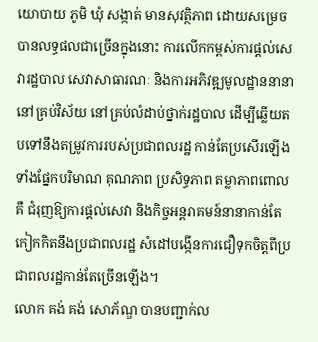យោបាយ ភូមិ ឃុំ សង្កាត់ មានសុវត្ថិភាព ដោយសម្រេចបានលទ្ធផលជាច្រើនក្នុងនោះ ការលើកកម្ពស់ការផ្តល់សេវារដ្ឋបាល សេវាសាធារណៈ និងការអភិវឌ្ឍមូលដ្ឋាននានា នៅគ្រប់វិស័យ នៅគ្រប់លំដាប់ថ្នាក់រដ្ឋបាល ដើម្បីឆ្លើយតបទៅនឹងតម្រូវការរបស់ប្រជាពលរដ្ឋ កាន់តែប្រសើរឡើង ទាំងផ្នែកបរិមាណ គុណភាព ប្រសិទ្ធភាព តម្លាភាពពោលគឺ ជំរុញឱ្យការផ្តល់សេវា និងកិច្ចអន្តរាគមន៍នានាកាន់តែកៀកកិតនឹងប្រជាពលរដ្ឋ សំដៅបង្កើនការជឿទុកចិត្តពីប្រជាពលរដ្ឋកាន់តែច្រើនឡើង។
លោក គង់ គង់ សោភ័ណ្ឌ បានបញ្ជាក់ល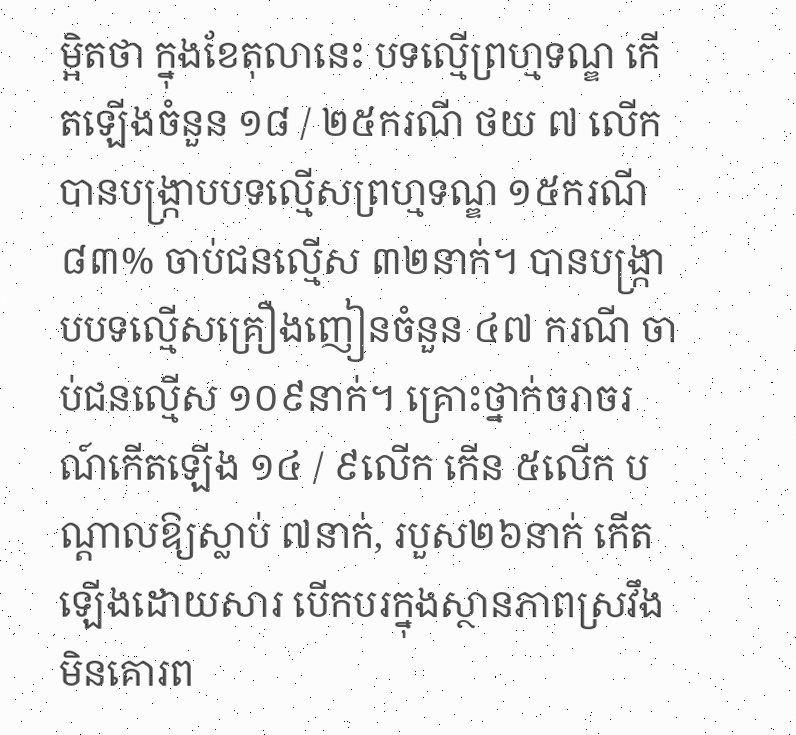ម្អិតថា ក្នុងខែតុលានេះ បទល្មើព្រហ្មទណ្ឌ កើតឡើងចំនួន ១៨ / ២៥ករណី ថយ ៧ លើក បានបង្ក្រាបបទល្មើសព្រហ្មទណ្ឌ ១៥ករណី ៨៣% ចាប់ជនល្មើស ៣២នាក់។ បានបង្ក្រាបបទល្មើសគ្រឿងញៀនចំនួន ៤៧ ករណី ចាប់ជនល្មើស ១០៩នាក់។ គ្រោះថ្នាក់ចរាចរណ៍កើតឡើង ១៤ / ៩លើក កើន ៥លើក បណ្តាលឱ្យស្លាប់ ៧នាក់, របួស២៦នាក់ កើតឡើងដោយសារ បើកបរក្នុងស្ថានភាពស្រវឹង មិនគោរព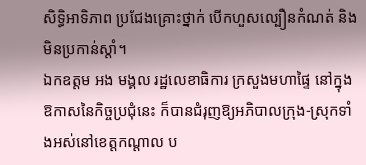សិទ្ធិអាទិភាព ប្រជែងគ្រោះថ្នាក់ បើកហួសល្បឿនកំណត់ និងមិនប្រកាន់ស្តាំ។
ឯកឧត្តម អង មង្គល រដ្ឋលេខាធិការ ក្រសួងមហាផ្ទៃ នៅក្នុងឱកាសនៃកិច្ចប្រជុំនេះ ក៏បានជំរុញឱ្យអភិបាលក្រុង-ស្រុកទាំងអស់នៅខេត្តកណ្ដាល ប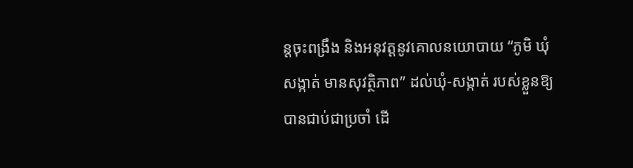ន្តចុះពង្រឹង និងអនុវត្តនូវគោលនយោបាយ “ភូមិ ឃុំ សង្កាត់ មានសុវត្ថិភាព” ដល់ឃុំ-សង្កាត់ របស់ខ្លួនឱ្យបានជាប់ជាប្រចាំ ដើ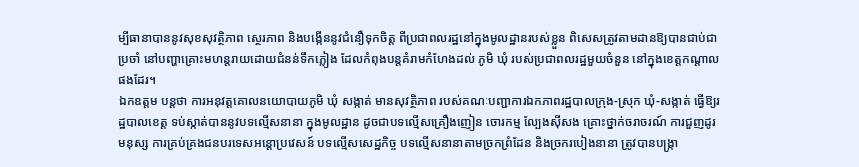ម្បីធានាបាននូវសុខសុវត្ថិភាព ស្ថេរភាព និងបង្កើននូវជំនឿទុកចិត្ត ពីប្រជាពលរដ្ឋនៅក្នុងមូលដ្ឋានរបស់ខ្លួន ពិសេសត្រូវតាមដានឱ្យបានជាប់ជាប្រចាំ នៅបញ្ហាគ្រោះមហន្តរាយដោយជំនន់ទឹកភ្លៀង ដែលកំពុងបន្តគំរាមកំហែងដល់ ភូមិ ឃុំ របស់ប្រជាពលរដ្ឋមួយចំនួន នៅក្នុងខេត្តកណ្ដាលផងដែរ។
ឯកឧត្តម បន្តថា ការអនុវត្តគោលនយោបាយភូមិ ឃុំ សង្កាត់ មានសុវត្ថិភាព របស់គណៈបញ្ជាការឯកភាពរដ្ឋបាលក្រុង-ស្រុក ឃុំ-សង្កាត់ ធ្វើឱ្យរដ្ឋបាលខេត្ត ទប់ស្កាត់បាននូវបទល្មើសនានា ក្នុងមូលដ្ឋាន ដូចជាបទល្មើសគ្រឿងញៀន ចោរកម្ម ល្បែងស៊ីសង គ្រោះថ្នាក់ចរាចរណ៍ ការជួញដូរមនុស្ស ការគ្រប់គ្រងជនបរទេសអន្តោប្រវេសន៍ បទល្មើសសេដ្ឋកិច្ច បទល្មើសនានាតាមច្រកព្រំដែន និងច្រករបៀងនានា ត្រូវបានបង្ក្រា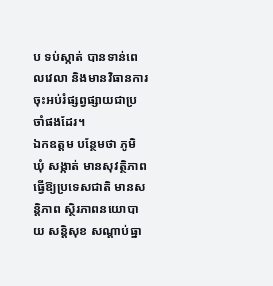ប ទប់ស្កាត់ បានទាន់ពេលវេលា និងមានវិធានការចុះអប់រំផ្សព្វផ្សាយជាប្រចាំផងដែរ។
ឯកឧត្តម បន្ថែមថា ភូមិ ឃុំ សង្កាត់ មានសុវត្ថិភាព ធ្វើឱ្យប្រទេសជាតិ មានសន្តិភាព ស្ថិរភាពនយោបាយ សន្តិសុខ សណ្តាប់ធ្នា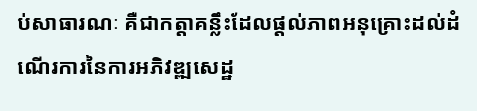ប់សាធារណៈ គឺជាកត្តាគន្លឹះដែលផ្តល់ភាពអនុគ្រោះដល់ដំណើរការនៃការអភិវឌ្ឍសេដ្ឋ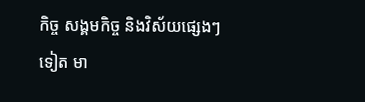កិច្ច សង្គមកិច្ច និងវិស័យផ្សេងៗទៀត មា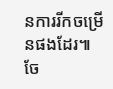នការរីកចម្រើនផងដែរ៕
ចែ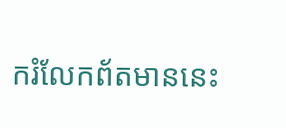ករំលែកព័តមាននេះ